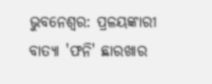ଭୁବନେଶ୍ବର: ପ୍ରଳୟଙ୍କାରୀ ବାତ୍ୟା 'ଫନି' ଛାରଖାର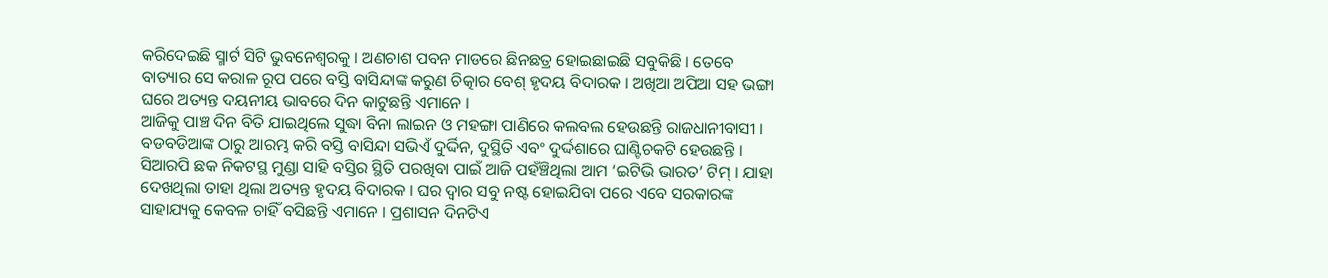କରିଦେଇଛି ସ୍ମାର୍ଟ ସିଟି ଭୁବନେଶ୍ବରକୁ । ଅଣଚାଶ ପବନ ମାଡରେ ଛିନଛତ୍ର ହୋଇଛାଇଛି ସବୁକିଛି । ତେବେ ବାତ୍ୟାର ସେ କରାଳ ରୂପ ପରେ ବସ୍ତି ବାସିନ୍ଦାଙ୍କ କରୁଣ ଚିତ୍କାର ବେଶ୍ ହୃଦୟ ବିଦାରକ । ଅଖିଆ ଅପିଆ ସହ ଭଙ୍ଗା ଘରେ ଅତ୍ୟନ୍ତ ଦୟନୀୟ ଭାବରେ ଦିନ କାଟୁଛନ୍ତି ଏମାନେ ।
ଆଜିକୁ ପାଞ୍ଚ ଦିନ ବିତି ଯାଇଥିଲେ ସୁଦ୍ଧା ବିନା ଲାଇନ ଓ ମହଙ୍ଗା ପାଣିରେ କଲବଲ ହେଉଛନ୍ତି ରାଜଧାନୀବାସୀ । ବଡବଡିଆଙ୍କ ଠାରୁ ଆରମ୍ଭ କରି ବସ୍ତି ବାସିନ୍ଦା ସଭିଏଁ ଦୁର୍ଦ୍ଦିନ, ଦୁସ୍ଥିତି ଏବଂ ଦୁର୍ଦ୍ଦଶାରେ ଘାଣ୍ଟିଚକଟି ହେଉଛନ୍ତି ।
ସିଆରପି ଛକ ନିକଟସ୍ଥ ମୁଣ୍ଡା ସାହି ବସ୍ତିର ସ୍ଥିତି ପରଖିବା ପାଇଁ ଆଜି ପହଁଞ୍ଚିଥିଲା ଆମ ‘ଇଟିଭି ଭାରତ’ ଟିମ୍ । ଯାହା ଦେଖଥିଲା ତାହା ଥିଲା ଅତ୍ୟନ୍ତ ହୃଦୟ ବିଦାରକ । ଘର ଦ୍ବାର ସବୁ ନଷ୍ଟ ହୋଇଯିବା ପରେ ଏବେ ସରକାରଙ୍କ ସାହାଯ୍ୟକୁ କେବଳ ଚାହିଁ ବସିଛନ୍ତି ଏମାନେ । ପ୍ରଶାସନ ଦିନଟିଏ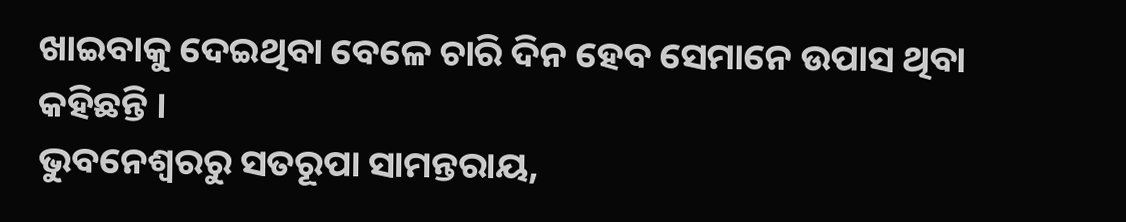ଖାଇବାକୁ ଦେଇଥିବା ବେଳେ ଚାରି ଦିନ ହେବ ସେମାନେ ଉପାସ ଥିବା କହିଛନ୍ତି ।
ଭୁବନେଶ୍ବରରୁ ସତରୂପା ସାମନ୍ତରାୟ,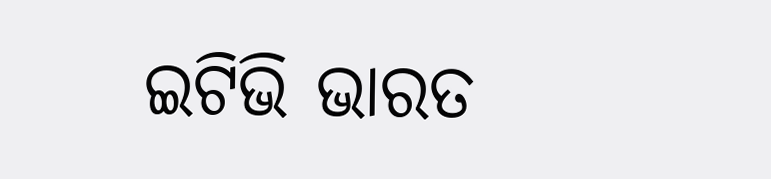ଇଟିଭି ଭାରତ